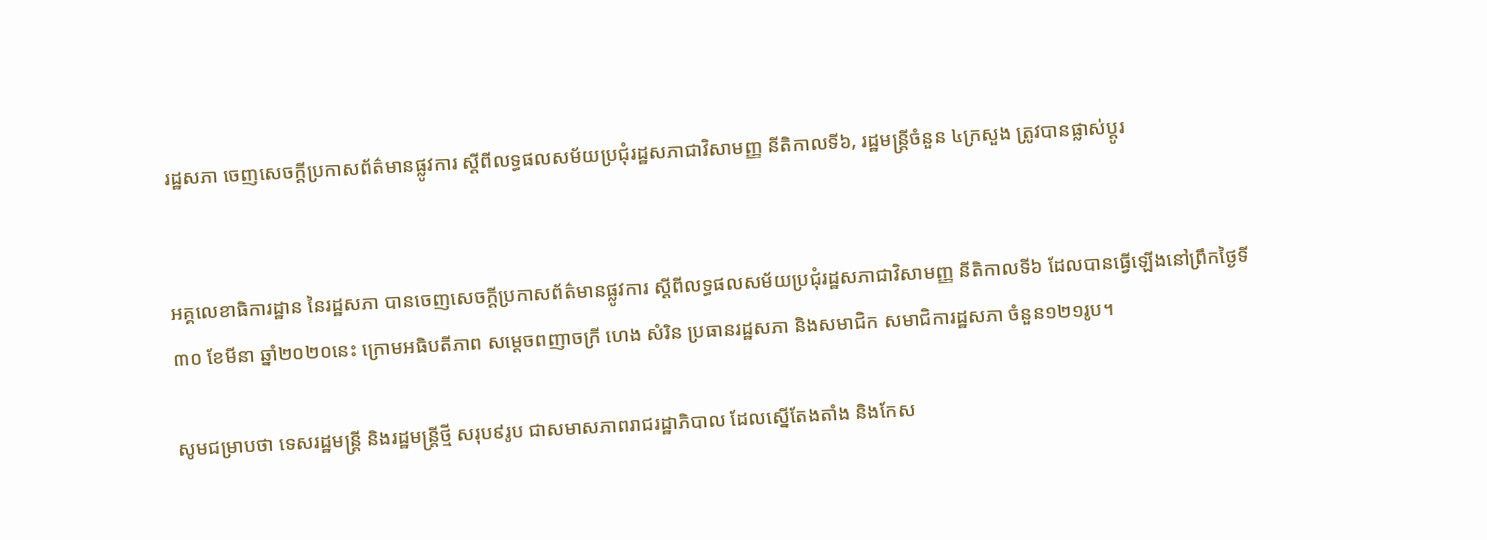រដ្ឋសភា ចេញសេចក្ដីប្រកាសព័ត៌មានផ្លូវការ ស្ដីពីលទ្ធផលសម័យប្រជុំរដ្ឋសភាជាវិសាមញ្ញ នីតិកាលទី៦, រដ្ឋមន្រ្តីចំនួន ៤ក្រសួង ត្រូវបានផ្លាស់ប្តូរ


អគ្គលេខាធិការដ្ឋាន នៃរដ្ឋសភា បានចេញសេចក្ដីប្រកាសព័ត៌មានផ្លូវការ ស្ដីពីលទ្ធផលសម័យប្រជុំរដ្ឋសភាជាវិសាមញ្ញ នីតិកាលទី៦ ដែលបានធ្វើឡើងនៅព្រឹកថ្ងៃទី៣០ ខែមីនា ឆ្នាំ២០២០នេះ ក្រោមអធិបតីភាព សម្ដេចពញាចក្រី ហេង សំរិន ប្រធានរដ្ឋសភា និងសមាជិក សមាជិការដ្ឋសភា ចំនួន១២១រូប។

សូមជម្រាបថា ទេសរដ្ឋមន្រ្តី និងរដ្ឋមន្រ្តីថ្មី សរុប៩រូប ជាសមាសភាពរាជរដ្ឋាភិបាល ដែលស្នើតែងតាំង និងកែស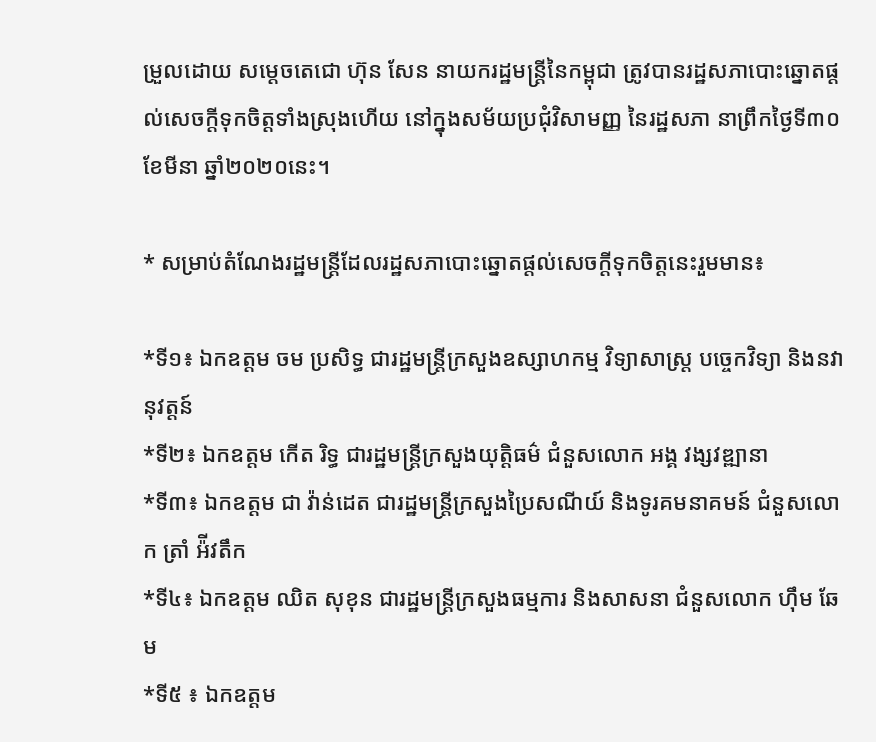ម្រួលដោយ សម្តេចតេជោ ហ៊ុន សែន នាយករដ្ឋមន្រ្តីនៃកម្ពុជា ត្រូវបានរដ្ឋសភាបោះឆ្នោតផ្តល់សេចក្តីទុកចិត្តទាំងស្រុងហើយ នៅក្នុងសម័យប្រជុំវិសាមញ្ញ នៃរដ្ឋសភា នាព្រឹកថ្ងៃទី៣០ ខែមីនា ឆ្នាំ២០២០នេះ។

* សម្រាប់តំណែងរដ្ឋមន្រ្តីដែលរដ្ឋសភាបោះឆ្នោតផ្តល់សេចក្តីទុកចិត្តនេះរួមមាន៖

*ទី១៖ ឯកឧត្តម ចម ប្រសិទ្ធ ជារដ្ឋមន្រ្តីក្រសួងឧស្សាហកម្ម វិទ្យាសាស្រ្ត បច្ចេកវិទ្យា និងនវានុវត្តន៍
*ទី២៖ ឯកឧត្តម កើត រិទ្ធ ជារដ្ឋមន្រ្តីក្រសួងយុត្តិធម៌ ជំនួសលោក អង្គ វង្សវឌ្ឍានា
*ទី៣៖ ឯកឧត្តម ជា វ៉ាន់ដេត ជារដ្ឋមន្រ្តីក្រសួងប្រៃសណីយ៍ និងទូរគមនាគមន៍ ជំនួសលោក ត្រាំ អ៉ីវតឹក
*ទី៤៖ ឯកឧត្តម ឈិត សុខុន ជារដ្ឋមន្រ្តីក្រសួងធម្មការ និងសាសនា ជំនួសលោក ហ៊ឹម ឆែម
*ទី៥ ៖ ឯកឧត្តម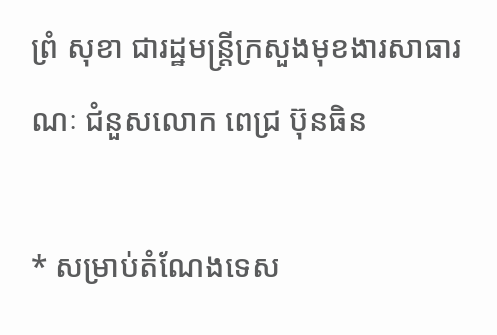ព្រំ សុខា ជារដ្ឋមន្រ្តីក្រសួងមុខងារសាធារណៈ ជំនួសលោក ពេជ្រ ប៊ុនធិន

* សម្រាប់តំណែងទេស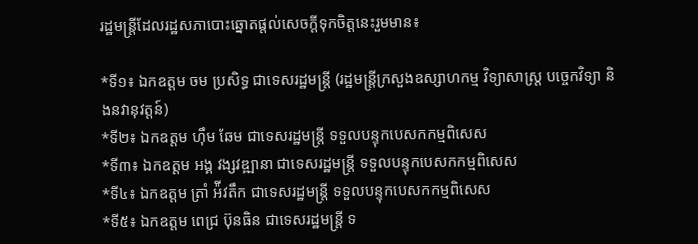រដ្ឋមន្រ្តីដែលរដ្ឋសភាបោះឆ្នោតផ្តល់សេចក្តីទុកចិត្តនេះរួមមាន៖

*ទី១៖ ឯកឧត្តម ចម ប្រសិទ្ធ ជាទេសរដ្ឋមន្រ្តី (រដ្ឋមន្រ្តីក្រសួងឧស្សាហកម្ម វិទ្យាសាស្រ្ត បច្ចេកវិទ្យា និងនវានុវត្តន៍)
*ទី២៖ ឯកឧត្តម ហ៊ឹម ឆែម ជាទេសរដ្ឋមន្រ្តី ទទួលបន្ទុកបេសកកម្មពិសេស
*ទី៣៖ ឯកឧត្តម អង្គ វង្សវឌ្ឍានា ជាទេសរដ្ឋមន្រ្តី ទទួលបន្ទុកបេសកកម្មពិសេស
*ទី៤៖ ឯកឧត្តម ត្រាំ អ៉ីវតឹក ជាទេសរដ្ឋមន្រ្តី ទទួលបន្ទុកបេសកកម្មពិសេស
*ទី៥៖ ឯកឧត្តម ពេជ្រ ប៊ុនធិន ជាទេសរដ្ឋមន្រ្តី ទ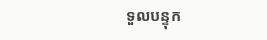ទួលបន្ទុក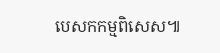បេសកកម្មពិសេស៕